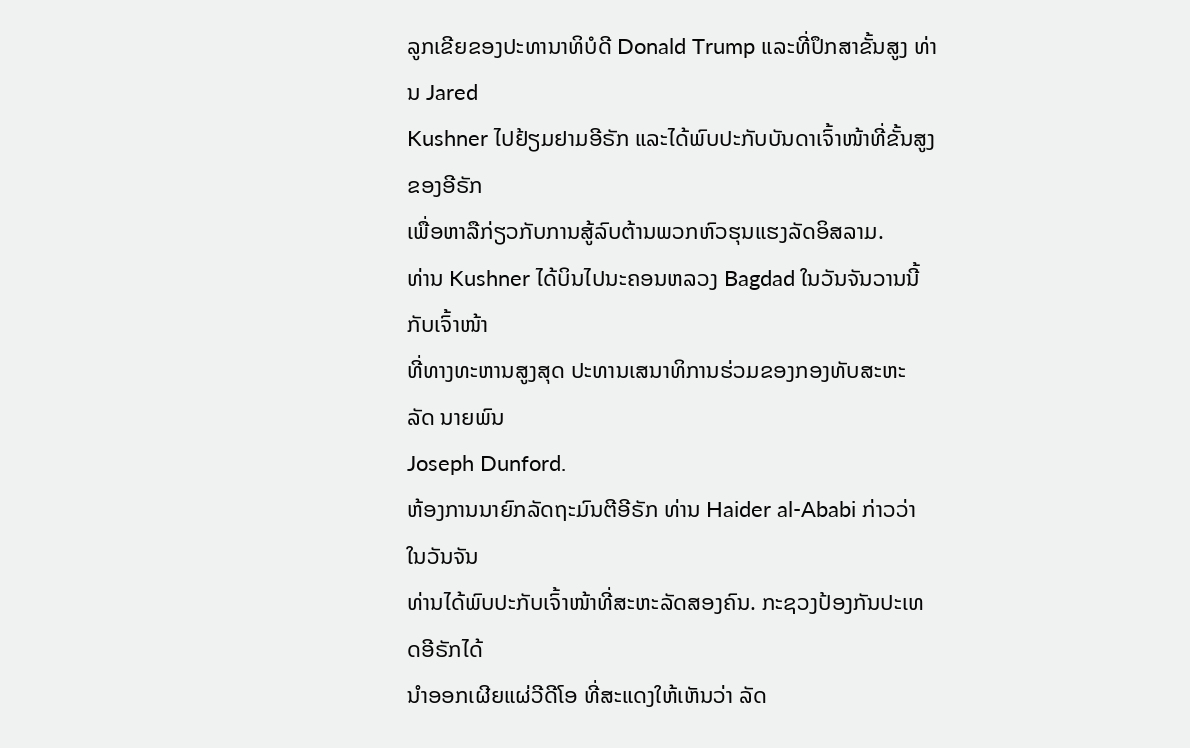ລູກເຂີຍຂອງປະທານາທິບໍດີ Donald Trump ແລະທີ່ປຶກສາຂັ້ນສູງ ທ່ານ Jared
Kushner ໄປຢ້ຽມຢາມອີຣັກ ແລະໄດ້ພົບປະກັບບັນດາເຈົ້າໜ້າທີ່ຂັ້ນສູງຂອງອີຣັກ
ເພື່ອຫາລືກ່ຽວກັບການສູ້ລົບຕ້ານພວກຫົວຮຸນແຮງລັດອິສລາມ.
ທ່ານ Kushner ໄດ້ບິນໄປນະຄອນຫລວງ Bagdad ໃນວັນຈັນວານນີ້ ກັບເຈົ້າໜ້າ
ທີ່ທາງທະຫານສູງສຸດ ປະທານເສນາທິການຮ່ວມຂອງກອງທັບສະຫະ ລັດ ນາຍພົນ
Joseph Dunford.
ຫ້ອງການນາຍົກລັດຖະມົນຕີອີຣັກ ທ່ານ Haider al-Ababi ກ່າວວ່າ ໃນວັນຈັນ
ທ່ານໄດ້ພົບປະກັບເຈົ້າໜ້າທີ່ສະຫະລັດສອງຄົນ. ກະຊວງປ້ອງກັນປະເທດອີຣັກໄດ້
ນຳອອກເຜີຍແຜ່ວີດີໂອ ທີ່ສະແດງໃຫ້ເຫັນວ່າ ລັດ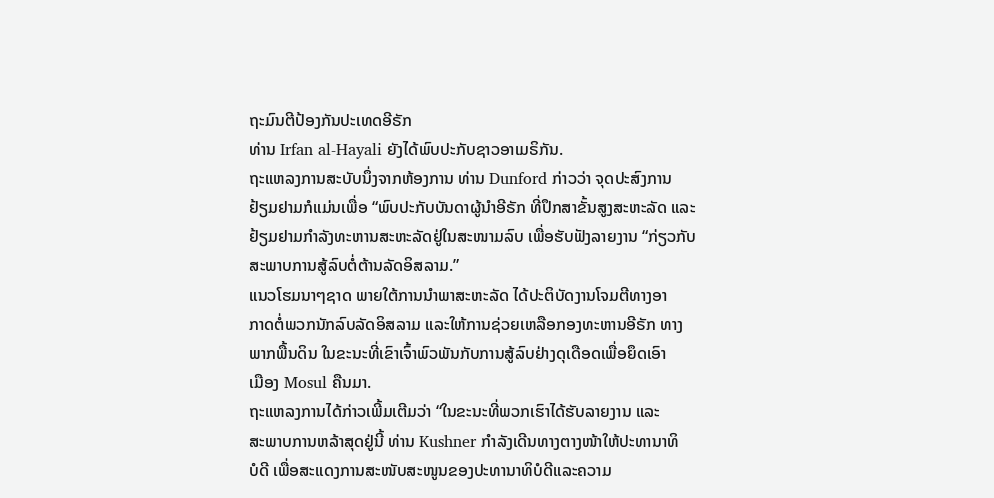ຖະມົນຕີປ້ອງກັນປະເທດອີຣັກ
ທ່ານ Irfan al-Hayali ຍັງໄດ້ພົບປະກັບຊາວອາເມຣິກັນ.
ຖະແຫລງການສະບັບນຶ່ງຈາກຫ້ອງການ ທ່ານ Dunford ກ່າວວ່າ ຈຸດປະສົງການ
ຢ້ຽມຢາມກໍແມ່ນເພື່ອ “ພົບປະກັບບັນດາຜູ້ນຳອີຣັກ ທີ່ປຶກສາຂັ້ນສູງສະຫະລັດ ແລະ
ຢ້ຽມຢາມກຳລັງທະຫານສະຫະລັດຢູ່ໃນສະໜາມລົບ ເພື່ອຮັບຟັງລາຍງານ “ກ່ຽວກັບ
ສະພາບການສູ້ລົບຕໍ່ຕ້ານລັດອິສລາມ.”
ແນວໂຮມນາໆຊາດ ພາຍໃຕ້ການນຳພາສະຫະລັດ ໄດ້ປະຕິບັດງານໂຈມຕີທາງອາ
ກາດຕໍ່ພວກນັກລົບລັດອິສລາມ ແລະໃຫ້ການຊ່ວຍເຫລືອກອງທະຫານອີຣັກ ທາງ
ພາກພື້ນດິນ ໃນຂະນະທີ່ເຂົາເຈົ້າພົວພັນກັບການສູ້ລົບຢ່າງດຸເດືອດເພື່ອຍຶດເອົາ
ເມືອງ Mosul ຄືນມາ.
ຖະແຫລງການໄດ້ກ່າວເພີ້ມເຕີມວ່າ “ໃນຂະນະທີ່ພວກເຮົາໄດ້ຮັບລາຍງານ ແລະ
ສະພາບການຫລ້າສຸດຢູ່ນີ້ ທ່ານ Kushner ກຳລັງເດີນທາງຕາງໜ້າໃຫ້ປະທານາທິ
ບໍດີ ເພື່ອສະແດງການສະໜັບສະໜູນຂອງປະທານາທິບໍດີແລະຄວາມ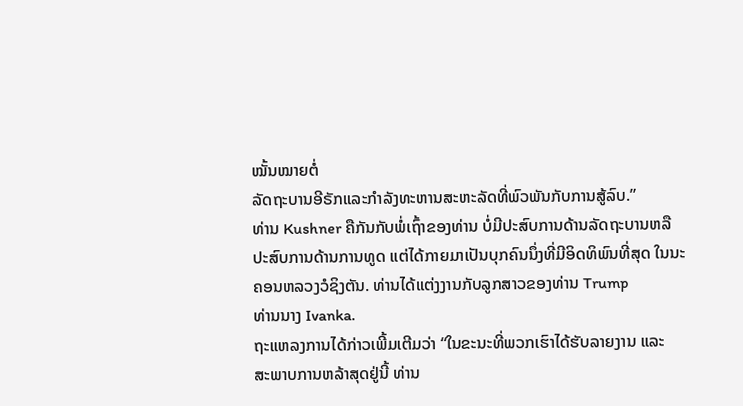ໝັ້ນໝາຍຕໍ່
ລັດຖະບານອີຣັກແລະກຳລັງທະຫານສະຫະລັດທີ່ພົວພັນກັບການສູ້ລົບ.”
ທ່ານ Kushner ຄືກັນກັບພໍ່ເຖົ້າຂອງທ່ານ ບໍ່ມີປະສົບການດ້ານລັດຖະບານຫລື
ປະສົບການດ້ານການທູດ ແຕ່ໄດ້ກາຍມາເປັນບຸກຄົນນຶ່ງທີ່ມີອິດທິພົນທີ່ສຸດ ໃນນະ
ຄອນຫລວງວໍຊິງຕັນ. ທ່ານໄດ້ແຕ່ງງານກັບລູກສາວຂອງທ່ານ Trump
ທ່ານນາງ Ivanka.
ຖະແຫລງການໄດ້ກ່າວເພີ້ມເຕີມວ່າ “ໃນຂະນະທີ່ພວກເຮົາໄດ້ຮັບລາຍງານ ແລະ
ສະພາບການຫລ້າສຸດຢູ່ນີ້ ທ່ານ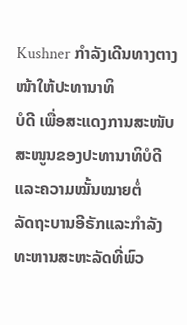Kushner ກຳລັງເດີນທາງຕາງໜ້າໃຫ້ປະທານາທິ
ບໍດີ ເພື່ອສະແດງການສະໜັບສະໜູນຂອງປະທານາທິບໍດີແລະຄວາມໝັ້ນໝາຍຕໍ່
ລັດຖະບານອີຣັກແລະກຳລັງທະຫານສະຫະລັດທີ່ພົວ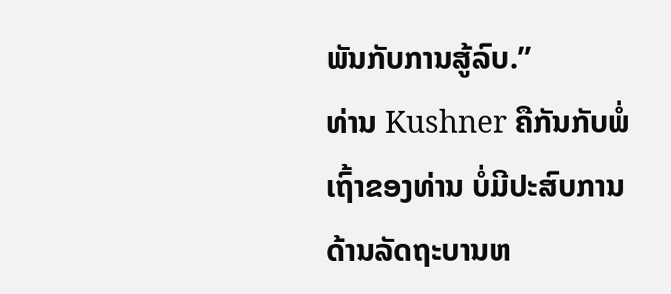ພັນກັບການສູ້ລົບ.”
ທ່ານ Kushner ຄືກັນກັບພໍ່ເຖົ້າຂອງທ່ານ ບໍ່ມີປະສົບການດ້ານລັດຖະບານຫ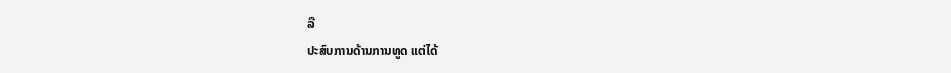ລື
ປະສົບການດ້ານການທູດ ແຕ່ໄດ້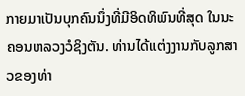ກາຍມາເປັນບຸກຄົນນຶ່ງທີ່ມີອິດທິພົນທີ່ສຸດ ໃນນະ
ຄອນຫລວງວໍຊິງຕັນ. ທ່ານໄດ້ແຕ່ງງານກັບລູກສາວຂອງທ່າ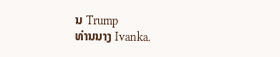ນ Trump
ທ່ານນາງ Ivanka.